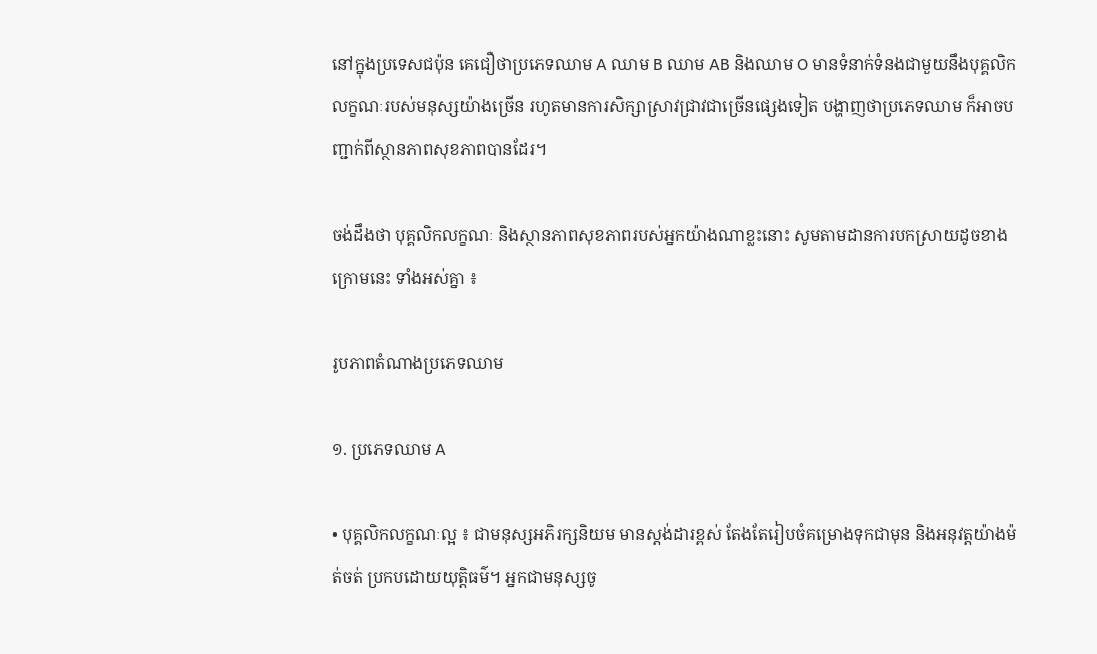នៅក្នុងប្រទេសជប៉ុន គេជឿថាប្រភេទឈាម A ឈាម B ឈាម AB និងឈាម O មានទំនាក់ទំនងជាមួយនឹងបុគ្គលិកលក្ខណៈរបស់មនុស្សយ៉ាងច្រើន រហូតមានការសិក្សាស្រាវជ្រាវជាច្រើនផ្សេងទៀត បង្ហាញថាប្រភេទឈាម ក៏អាចបញ្ជាក់ពីស្ថានភាពសុខភាពបានដែរ។

ចង់ដឹងថា បុគ្គលិកលក្ខណៈ និងស្ថានភាពសុខភាពរបស់អ្នកយ៉ាងណាខ្លះនោះ សូមតាមដានការបកស្រាយដូចខាងក្រោមនេះ ទាំងអស់គ្នា ៖

រូបភាពតំណាងប្រភេទឈាម

១. ប្រភេទឈាម A

• បុគ្គលិកលក្ខណៈល្អ ៖ ជាមនុស្សអភិរក្សនិយម មានស្តង់ដារខ្ពស់ តែងតែរៀបចំគម្រោងទុកជាមុន និងអនុវត្តយ៉ាងម៉ត់ចត់ ប្រកបដោយយុត្តិធម៌។ អ្នកជាមនុស្សចូ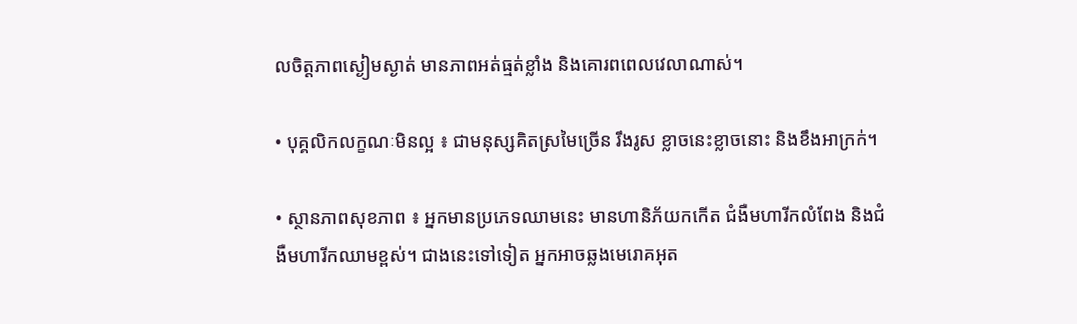លចិត្តភាពស្ងៀមស្ងាត់ មានភាពអត់ធ្មត់ខ្លាំង និងគោរពពេលវេលាណាស់។

• បុគ្គលិកលក្ខណៈមិនល្អ ៖ ជាមនុស្សគិតស្រមៃច្រើន រឹងរូស ខ្លាចនេះខ្លាចនោះ និងខឹងអាក្រក់។

• ស្ថានភាពសុខភាព ៖ អ្នកមានប្រភេទឈាមនេះ មានហានិភ័យកកើត ជំងឺមហារីកលំពែង និងជំងឺមហារីកឈាមខ្ពស់។ ជាងនេះទៅទៀត អ្នកអាចឆ្លងមេរោគអុត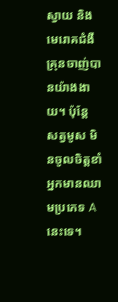ស្វាយ និងមេរោគជំងឺគ្រុនចាញ់បានយ៉ាងងាយ។ ប៉ុន្តែ សត្វមូស មិនចូលចិត្តខាំអ្នកមានឈាមប្រភេទ A នេះទេ។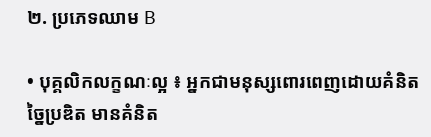២. ប្រភេទឈាម B

• បុគ្គលិកលក្ខណៈល្អ ៖ អ្នកជាមនុស្សពោរពេញដោយគំនិតច្នៃប្រឌិត មានគំនិត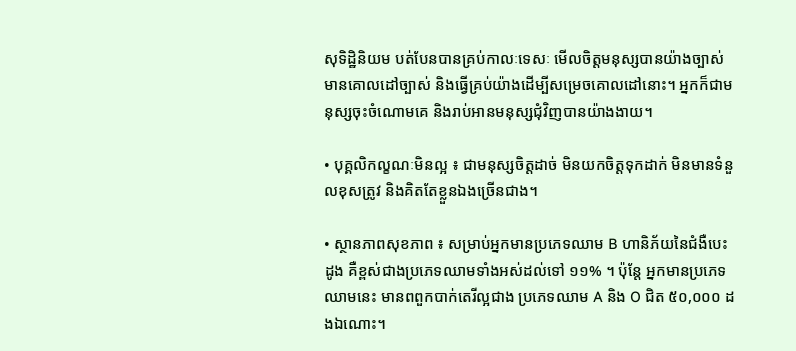សុទិដ្ឋិនិយម បត់បែនបានគ្រប់កាលៈទេសៈ មើលចិត្តមនុស្សបានយ៉ាងច្បាស់ មានគោលដៅច្បាស់ និងធ្វើគ្រប់យ៉ាងដើម្បីសម្រេចគោលដៅនោះ។ អ្នកក៏ជាមនុស្សចុះចំណោមគេ និងរាប់អានមនុស្សជុំវិញបានយ៉ាងងាយ។

• បុគ្គលិកល្ខណៈមិនល្អ ៖ ជាមនុស្សចិត្តដាច់ មិនយកចិត្តទុកដាក់ មិនមានទំនួលខុសត្រូវ និងគិតតែខ្លួនឯងច្រើនជាង។

• ស្ថានភាពសុខភាព ៖ សម្រាប់អ្នកមានប្រភេទឈាម B ហានិភ័យនៃជំងឺបេះដូង គឺខ្ពស់ជាងប្រភេទឈាមទាំងអស់ដល់ទៅ ១១% ។ ប៉ុន្តែ អ្នកមានប្រភេទឈាមនេះ មានពពួកបាក់តេរីល្អជាង ប្រភេទឈាម A និង O ជិត ៥០,០០០ ដងឯណោះ។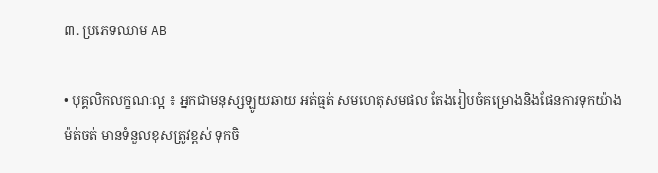៣. ប្រភេទឈាម AB

• បុគ្គលិកលក្ខណៈល្អ ៖ អ្នកជាមនុស្សឡូយឆាយ អត់ធ្មត់ សមហេតុសមផល តែងរៀបចំគម្រោងនិងផែនការទុកយ៉ាងម៉ត់ចត់ មានទំនួលខុសត្រូវខ្ពស់ ទុកចិ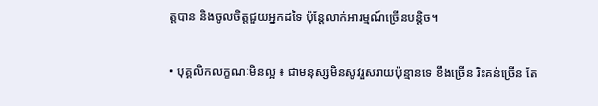ត្តបាន និងចូលចិត្តជួយអ្នកដទៃ ប៉ុន្តែលាក់អារម្មណ៍ច្រើនបន្តិច។

• បុគ្គលិកលក្ខណៈមិនល្អ ៖ ជាមនុស្សមិនសូវរួសរាយប៉ុន្មានទេ ខឹងច្រើន រិះគន់ច្រើន តែ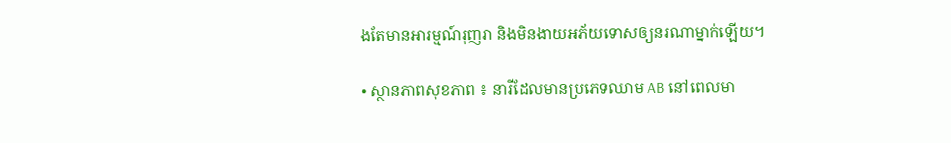ងតែមានអារម្មណ៍រុញរា និងមិនងាយអភ័យទោសឲ្យនរណាម្នាក់ឡើយ។

• ស្ថានភាពសុខភាព ៖ នារីដែលមានប្រភេទឈាម AB នៅពេលមា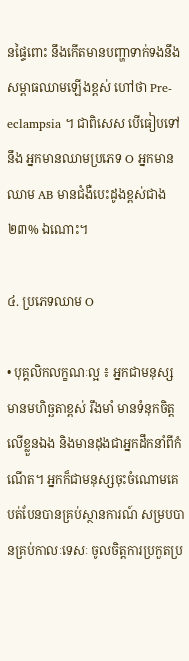នផ្ទៃពោះ នឹងកើតមានបញ្ហាទាក់ទងនឹងសម្ពាធឈាមឡើងខ្ពស់ ហៅថា Pre-eclampsia ។ ជាពិសេស បើធៀបទៅនឹង អ្នកមានឈាមប្រភេទ O អ្នកមានឈាម AB មានជំងឺបេះដូងខ្ពស់ជាង ២៣% ឯណោះ។

៤. ប្រភេទឈាម O

• បុគ្គលិកលក្ខណៈល្អ ៖ អ្នកជាមនុស្សមានមហិច្ឆតាខ្ពស់ រឹងមាំ មានទំនុកចិត្តលើខ្លួនឯង និងមានដុងជាអ្នកដឹកនាំពីកំណើត។ អ្នកក៏ជាមនុស្សចុះចំណោមគេ បត់បែនបានគ្រប់ស្ថានការណ៍ សម្របបានគ្រប់កាលៈទេសៈ ចូលចិត្តការប្រកួតប្រ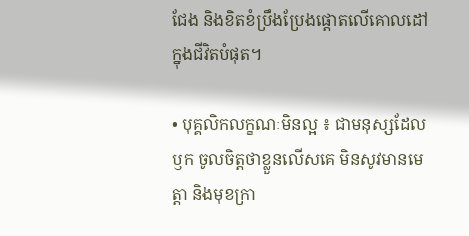ជែង និងខិតខំប្រឹងប្រែងផ្តោតលើគោលដៅក្នុងជីវិតបំផុត។

• បុគ្គលិកលក្ខណៈមិនល្អ ៖ ជាមនុស្សដែលឫក ចូលចិត្តថាខ្លួនលើសគេ មិនសូវមានមេត្តា និងមុខក្រា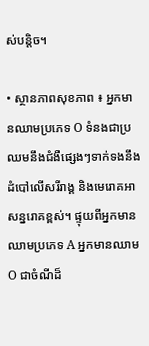ស់បន្តិច។

• ស្ថានភាពសុខភាព ៖ អ្នកមានឈាមប្រភេទ O ទំនងជាប្រឈមនឹងជំងឺផ្សេងៗទាក់ទងនឹងដំបៅលើសរីរាង្គ និងមេរោគអាសន្នរោគខ្ពស់។ ផ្ទុយពីអ្នកមានឈាមប្រភេទ A អ្នកមានឈាម O ជាចំណីដ៏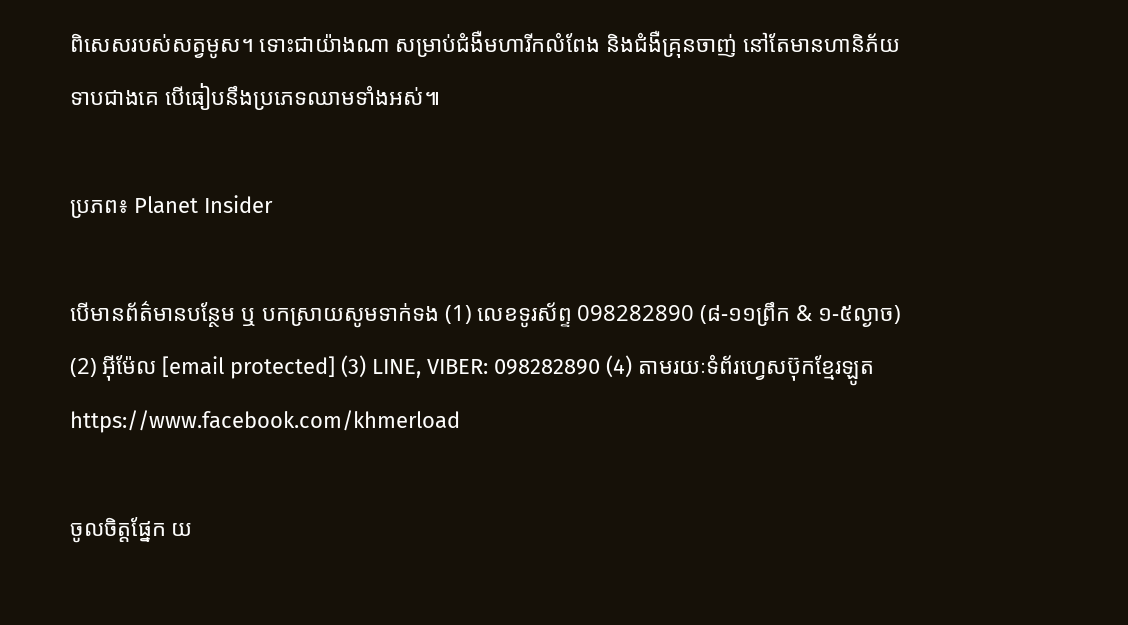ពិសេសរបស់សត្វមូស។ ទោះជាយ៉ាងណា សម្រាប់ជំងឺមហារីកលំពែង និងជំងឺគ្រុនចាញ់ នៅតែមានហានិភ័យទាបជាងគេ បើធៀបនឹងប្រភេទឈាមទាំងអស់៕

ប្រភព៖ Planet Insider

បើមានព័ត៌មានបន្ថែម ឬ បកស្រាយសូមទាក់ទង (1) លេខទូរស័ព្ទ 098282890 (៨-១១ព្រឹក & ១-៥ល្ងាច) (2) អ៊ីម៉ែល [email protected] (3) LINE, VIBER: 098282890 (4) តាមរយៈទំព័រហ្វេសប៊ុកខ្មែរឡូត https://www.facebook.com/khmerload

ចូលចិត្តផ្នែក យ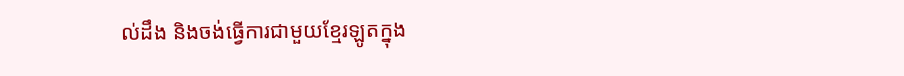ល់ដឹង និងចង់ធ្វើការជាមួយខ្មែរឡូតក្នុង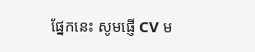ផ្នែកនេះ សូមផ្ញើ CV ម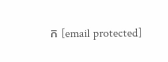ក [email protected]